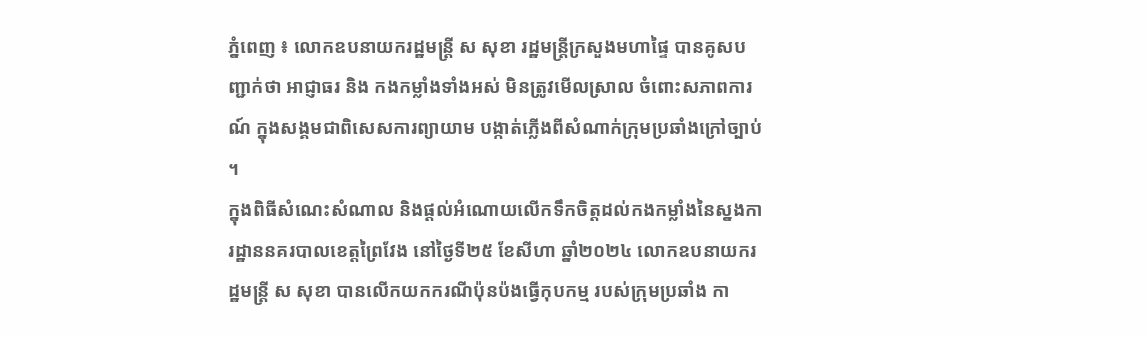ភ្នំពេញ ៖ លោកឧបនាយករដ្ឋមន្ត្រី ស សុខា រដ្ឋមន្ត្រីក្រសួងមហាផ្ទៃ បានគូសបញ្ជាក់ថា អាជ្ញាធរ និង កងកម្លាំងទាំងអស់ មិនត្រូវមើលស្រាល ចំពោះសភាពការណ៍ ក្នុងសង្គមជាពិសេសការព្យាយាម បង្កាត់ភ្លើងពីសំណាក់ក្រុមប្រឆាំងក្រៅច្បាប់ ។
ក្នុងពិធីសំណេះសំណាល និងផ្ដល់អំណោយលើកទឹកចិត្តដល់កងកម្លាំងនៃស្នងការដ្ឋាននគរបាលខេត្តព្រៃវែង នៅថ្ងៃទី២៥ ខែសីហា ឆ្នាំ២០២៤ លោកឧបនាយករដ្ឋមន្ត្រី ស សុខា បានលើកយកករណីប៉ុនប៉ងធ្វើកុបកម្ម របស់ក្រុមប្រឆាំង កា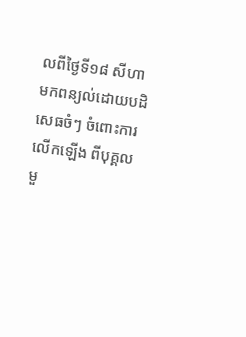លពីថ្ងៃទី១៨ សីហា មកពន្យល់ដោយបដិសេធចំៗ ចំពោះការលើកឡើង ពីបុគ្គលមួ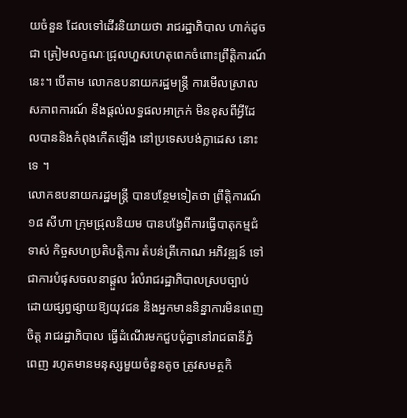យចំនួន ដែលទៅដើរនិយាយថា រាជរដ្ឋាភិបាល ហាក់ដូចជា ត្រៀមលក្ខណៈជ្រុលហួសហេតុពេកចំពោះព្រឹត្តិការណ៍នេះ។ បើតាម លោកឧបនាយករដ្ឋមន្ត្រី ការមើលស្រាលសភាពការណ៍ នឹងផ្ដល់លទ្ធផលអាក្រក់ មិនខុសពីអ្វីដែលបាននិងកំពុងកើតឡើង នៅប្រទេសបង់ក្លាដេស នោះទេ ។
លោកឧបនាយករដ្ឋមន្រ្តី បានបន្ថែមទៀតថា ព្រឹត្តិការណ៍ ១៨ សីហា ក្រុមជ្រុលនិយម បានបង្វែពីការធ្វើបាតុកម្មជំទាស់ កិច្ចសហប្រតិបត្តិការ តំបន់ត្រីកោណ អភិវឌ្ឍន៍ ទៅជាការបំផុសចលនាផ្ដួល រំលំរាជរដ្ឋាភិបាលស្របច្បាប់ ដោយផ្សព្វផ្សាយឱ្យយុវជន និងអ្នកមាននិន្នាការមិនពេញចិត្ត រាជរដ្ឋាភិបាល ធ្វើដំណើរមកជួបជុំគ្នានៅរាជធានីភ្នំពេញ រហូតមានមនុស្សមួយចំនួនតូច ត្រូវសមត្ថកិ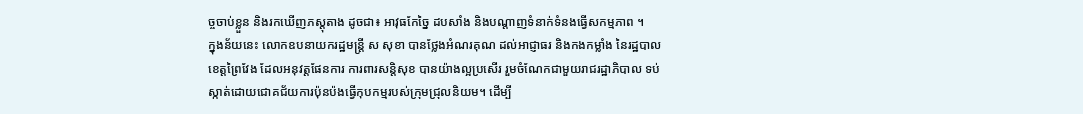ច្ចចាប់ខ្លួន និងរកឃើញភស្តុតាង ដូចជា៖ អាវុធកែច្នៃ ដបសាំង និងបណ្ដាញទំនាក់ទំនងធ្វើសកម្មភាព ។
ក្នុងន័យនេះ លោកឧបនាយករដ្ឋមន្ត្រី ស សុខា បានថ្លែងអំណរគុណ ដល់អាជ្ញាធរ និងកងកម្លាំង នៃរដ្ឋបាលខេត្តព្រៃវែង ដែលអនុវត្តផែនការ ការពារសន្តិសុខ បានយ៉ាងល្អប្រសើរ រួមចំណែកជាមួយរាជរដ្ឋាភិបាល ទប់ស្កាត់ដោយជោគជ័យការប៉ុនប៉ងធ្វើកុបកម្មរបស់ក្រុមជ្រុលនិយម។ ដើម្បី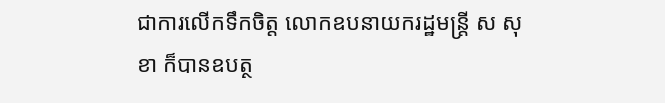ជាការលើកទឹកចិត្ត លោកឧបនាយករដ្ឋមន្ត្រី ស សុខា ក៏បានឧបត្ថ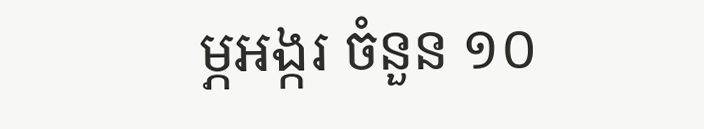ម្ភអង្ករ ចំនួន ១០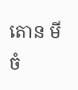តោន មី ចំ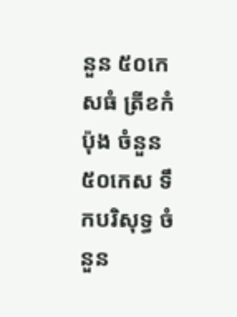នួន ៥០កេសធំ ត្រីខកំប៉ុង ចំនួន ៥០កេស ទឹកបរិសុទ្ធ ចំនួន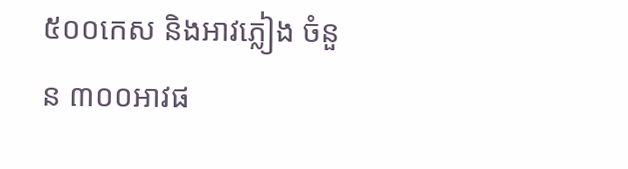៥០០កេស និងអាវភ្លៀង ចំនួន ៣០០អាវផ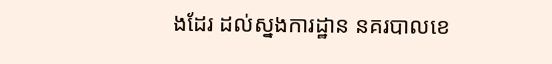ងដែរ ដល់ស្នងការដ្ឋាន នគរបាលខេ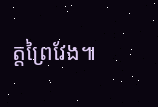ត្តព្រៃវែង៕